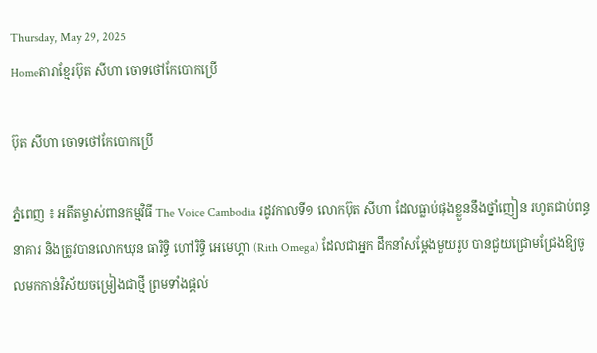Thursday, May 29, 2025
Homeតារាខ្មែរប៊ុត សីហា ចោទថៅកែបោកប្រើ

ប៊ុត សីហា ចោទថៅកែបោកប្រើ

ភ្នំពេញ ៖ អតីតម្ចាស់ពានកម្មវិធី The Voice Cambodia រដូវកាលទី១ លោកប៊ុត សីហា ដែលធ្លាប់ផុងខ្លួននឹងថ្នាំញៀន រហូតជាប់ពន្ធនាគារ និងត្រូវបានលោកឃុន ធារិទ្ធិ ហៅរិទ្ធិ អេមេហ្គា (Rith Omega) ដែលជាអ្នក ដឹកនាំសម្តែងមួយរូប បានជួយជ្រោមជ្រែងឱ្យចូលមកកាន់វិស័យចម្រៀងជាថ្មី ព្រមទាំងផ្តល់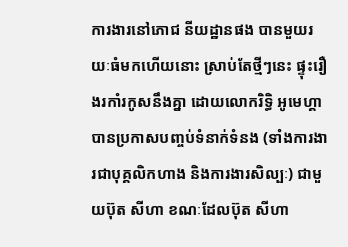ការងារនៅភោជ នីយដ្ឋានផង បានមួយរយៈធំមកហើយនោះ ស្រាប់តែថ្មីៗនេះ ផ្ទុះរឿងរកាំរកូសនឹងគ្នា ដោយលោករិទ្ធិ អូមេហ្គា បានប្រកាសបញ្ចប់ទំនាក់ទំនង (ទាំងការងារជាបុគ្គលិកហាង និងការងារសិល្បៈ) ជាមួយប៊ុត សីហា ខណៈដែលប៊ុត សីហា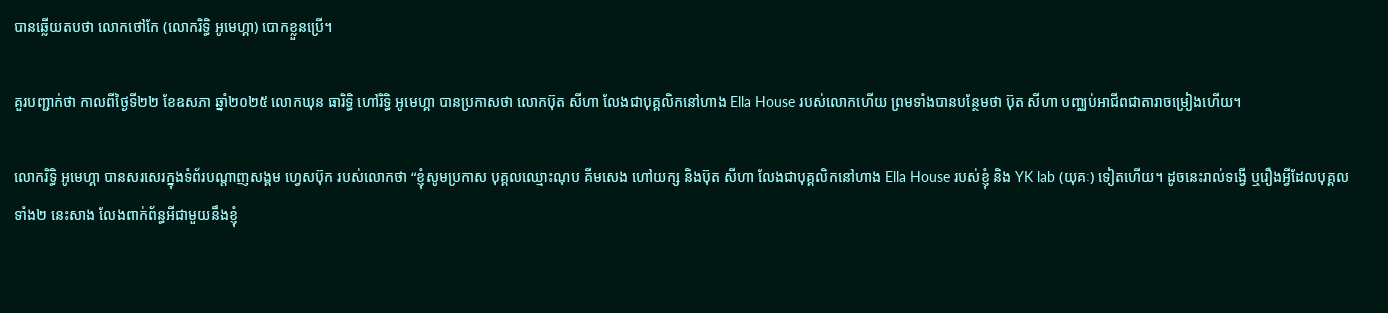បានឆ្លើយតបថា លោកថៅកែ (លោករិទ្ធិ អូមេហ្គា) បោកខ្លួនប្រើ។

គួរបញ្ជាក់ថា កាលពីថ្ងៃទី២២ ខែឧសភា ឆ្នាំ២០២៥ លោកឃុន ធារិទ្ធិ ហៅរិទ្ធិ អូមេហ្គា បានប្រកាសថា លោកប៊ុត សីហា លែងជាបុគ្គលិកនៅហាង Ella House របស់លោកហើយ ព្រមទាំងបានបន្ថែមថា ប៊ុត សីហា បញ្ឈប់អាជីពជាតារាចម្រៀងហើយ។

លោករិទ្ធិ អូមេហ្គា បានសរសេរក្នុងទំព័របណ្តាញសង្គម ហ្វេសប៊ុក របស់លោកថា “ខ្ញុំសូមប្រកាស បុគ្គលឈ្មោះណុប គីមសេង ហៅយក្ស និងប៊ុត សីហា លែងជាបុគ្គលិកនៅហាង Ella House របស់ខ្ញុំ និង YK lab (យុគៈ) ទៀតហើយ។ ដូចនេះរាល់ទង្វើ ឬរឿងអ្វីដែលបុគ្គលទាំង២ នេះសាង លែងពាក់ព័ន្ធអីជាមួយនឹងខ្ញុំ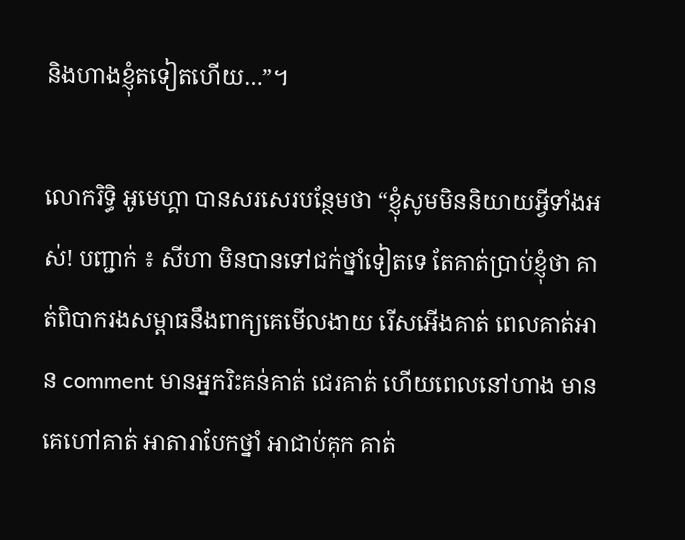និងហាងខ្ញុំតទៀតហើយ…”។

លោករិទ្ធិ អូមេហ្គា បានសរសេរបន្ថែមថា “ខ្ញុំសូមមិននិយាយអ្វីទាំងអស់! បញ្ជាក់ ៖ សីហា មិនបានទៅជក់ថ្នាំទៀតទេ តែគាត់ប្រាប់ខ្ញុំថា គាត់ពិបាករងសម្ពាធនឹងពាក្យគេមើលងាយ រើសអើងគាត់ ពេលគាត់អាន comment មានអ្នករិះគន់គាត់ ជេរគាត់ ហើយពេលនៅហាង មានគេហៅគាត់ អាតារាបែកថ្នាំ អាជាប់គុក គាត់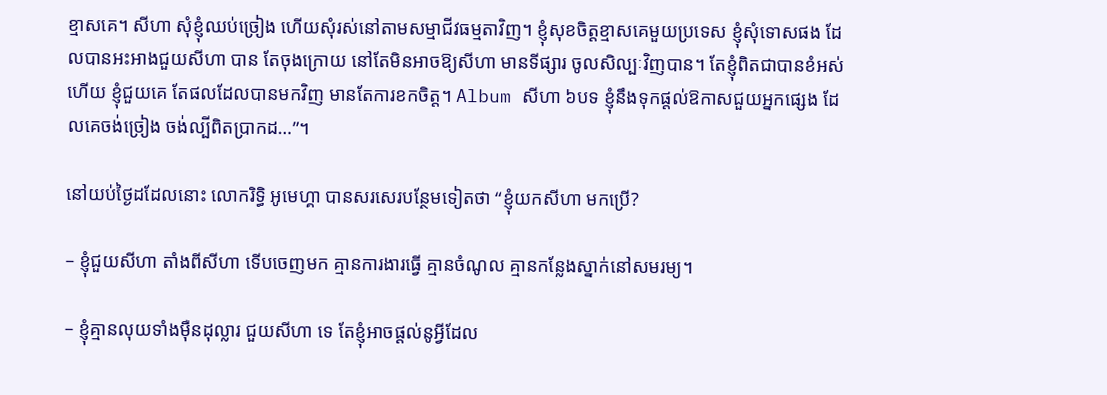ខ្មាសគេ។ សីហា សុំខ្ញុំឈប់ច្រៀង ហើយសុំរស់នៅតាមសម្មាជីវធម្មតាវិញ។ ខ្ញុំសុខចិត្តខ្មាសគេមួយប្រទេស ខ្ញុំសុំទោសផង ដែលបានអះអាងជួយសីហា បាន តែចុងក្រោយ នៅតែមិនអាចឱ្យសីហា មានទីផ្សារ ចូលសិល្បៈវិញបាន។ តែខ្ញុំពិតជាបានខំអស់ហើយ ខ្ញុំជួយគេ តែផលដែលបានមកវិញ មានតែការខកចិត្ត។ Album សីហា ៦បទ ខ្ញុំនឹងទុកផ្តល់ឱកាសជួយអ្នកផ្សេង ដែលគេចង់ច្រៀង ចង់ល្បីពិតប្រាកដ…”។

នៅយប់ថ្ងៃដដែលនោះ លោករិទ្ធិ អូមេហ្គា បានសរសេរបន្ថែមទៀតថា “ខ្ញុំយកសីហា មកប្រើ?

– ខ្ញុំជួយសីហា តាំងពីសីហា ទើបចេញមក គ្មានការងារធ្វើ គ្មានចំណូល គ្មានកន្លែងស្នាក់នៅសមរម្យ។

– ខ្ញុំគ្មានលុយទាំងម៉ឺនដុល្លារ ជួយសីហា ទេ តែខ្ញុំអាចផ្តល់នូអ្វីដែល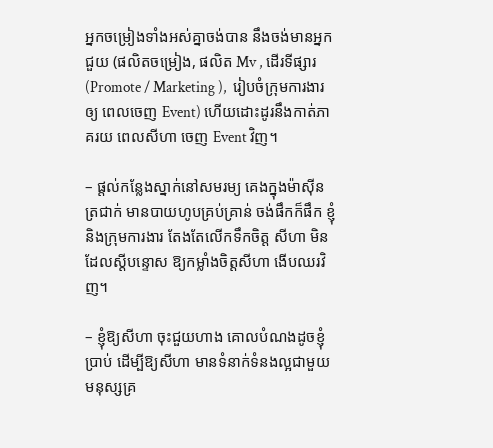អ្នកចម្រៀងទាំងអស់គ្នាចង់បាន នឹងចង់មានអ្នកជួយ (ផលិតចម្រៀង, ផលិត Mv , ដើរទីផ្សារ (Promote / Marketing ),  រៀបចំក្រុមការងារឲ្យ ពេលចេញ Event) ហើយដោះដូរនឹងកាត់ភាគរយ ពេលសីហា ចេញ Event វិញ។

– ផ្តល់កន្លែងស្នាក់នៅសមរម្យ គេងក្នុងម៉ាស៊ីនត្រជាក់ មានបាយហូបគ្រប់គ្រាន់ ចង់ផឹកក៏ផឹក ខ្ញុំនិងក្រុមការងារ តែងតែលើកទឹកចិត្ត សីហា មិនដែលស្តីបន្ទោស ឱ្យកម្លាំងចិត្តសីហា ងើបឈរវិញ។

– ខ្ញុំឱ្យសីហា ចុះជួយហាង គោលបំណងដូចខ្ញុំប្រាប់ ដើម្បីឱ្យសីហា មានទំនាក់ទំនងល្អជាមួយមនុស្សគ្រ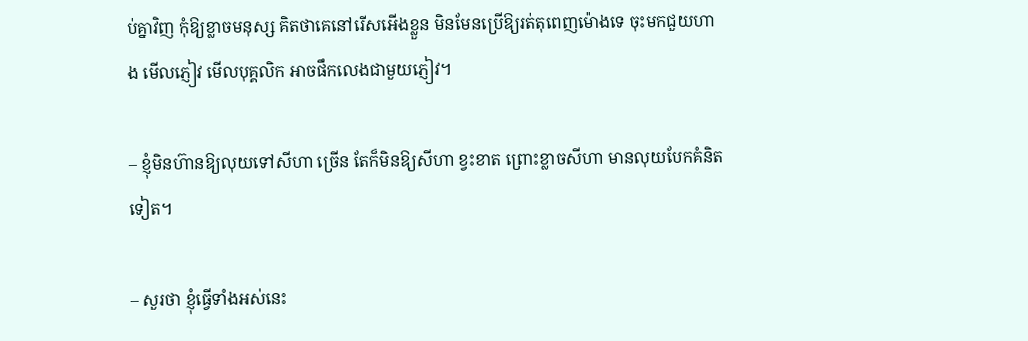ប់គ្នាវិញ កុំឱ្យខ្លាចមនុស្ស គិតថាគេនៅរើសអើងខ្លួន មិនមែនប្រើឱ្យរត់តុពេញម៉ោងទេ ចុះមកជួយហាង មើលភ្ញៀវ មើលបុគ្គលិក អាចផឹកលេងជាមួយភ្ញៀវ។

– ខ្ញុំមិនហ៊ានឱ្យលុយទៅសីហា ច្រើន តែក៏មិនឱ្យសីហា ខ្វះខាត ព្រោះខ្លាចសីហា មានលុយបែកគំនិតទៀត។

– សួរថា ខ្ញុំធ្វើទាំងអស់នេះ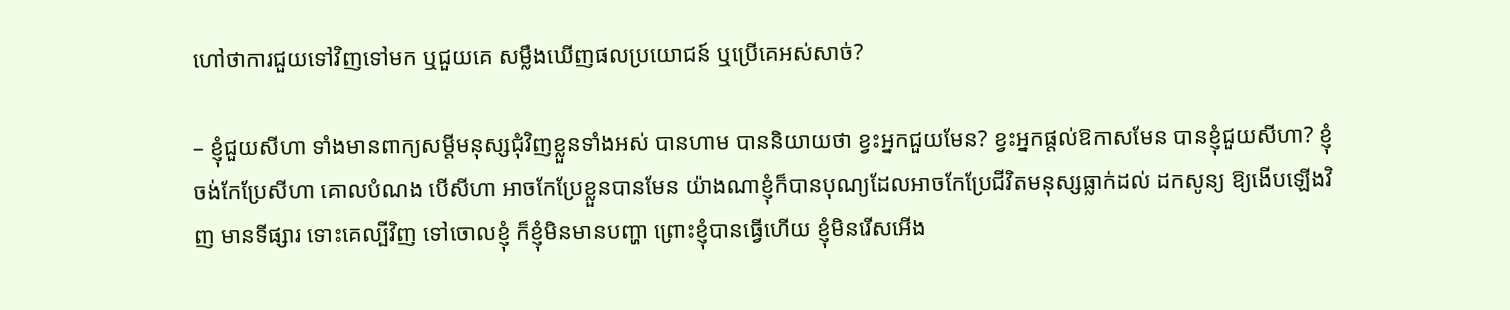ហៅថាការជួយទៅវិញទៅមក ឬជួយគេ សម្លឹងឃើញផលប្រយោជន៍ ឬប្រើគេអស់សាច់?

– ខ្ញុំជួយសីហា ទាំងមានពាក្យសម្តីមនុស្សជុំវិញខ្លួនទាំងអស់ បានហាម បាននិយាយថា ខ្វះអ្នកជួយមែន? ខ្វះអ្នកផ្តល់ឱកាសមែន បានខ្ញុំជួយសីហា? ខ្ញុំចង់កែប្រែសីហា គោលបំណង បើសីហា អាចកែប្រែខ្លួនបានមែន យ៉ាងណាខ្ញុំក៏បានបុណ្យដែលអាចកែប្រែជីវិតមនុស្សធ្លាក់ដល់ ដកសូន្យ ឱ្យងើបឡើងវិញ មានទីផ្សារ ទោះគេល្បីវិញ ទៅចោលខ្ញុំ ក៏ខ្ញុំមិនមានបញ្ហា ព្រោះខ្ញុំបានធ្វើហើយ ខ្ញុំមិនរើសអើង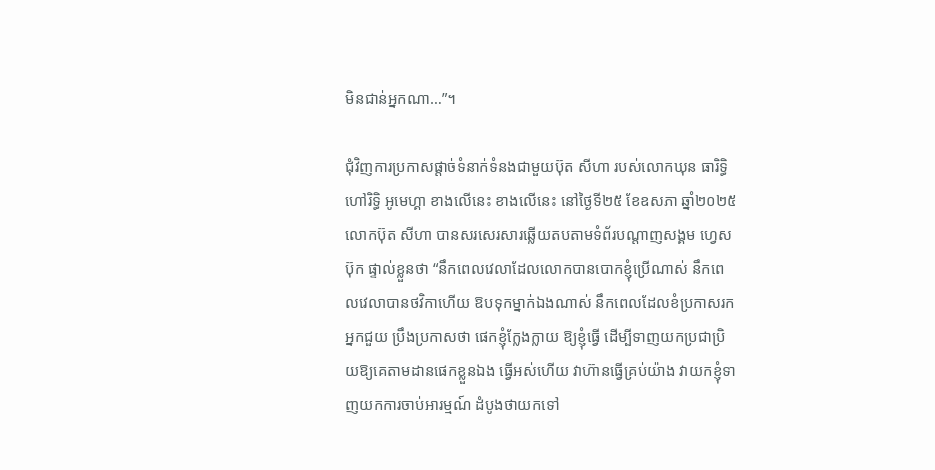មិនជាន់អ្នកណា…”។

ជុំវិញការប្រកាសផ្តាច់ទំនាក់ទំនងជាមួយប៊ុត សីហា របស់លោកឃុន ធារិទ្ធិ ហៅរិទ្ធិ អូមេហ្គា ខាងលើនេះ ខាងលើនេះ នៅថ្ងៃទី២៥ ខែឧសភា ឆ្នាំ២០២៥ លោកប៊ុត សីហា បានសរសេរសារឆ្លើយតបតាមទំព័របណ្តាញសង្គម ហ្វេសប៊ុក ផ្ទាល់ខ្លួនថា “នឹកពេលវេលាដែលលោកបានបោកខ្ញុំប្រើណាស់ នឹកពេលវេលាបានថវិកាហើយ ឱបទុកម្នាក់ឯងណាស់ នឹកពេលដែលខំប្រកាសរកអ្នកជួយ ប្រឹងប្រកាសថា ផេកខ្ញុំក្លែងក្លាយ ឱ្យខ្ញុំធ្វើ ដើម្បីទាញយកប្រជាប្រិយឱ្យគេតាមដានផេកខ្លួនឯង ធ្វើអស់ហើយ វាហ៊ានធ្វើគ្រប់យ៉ាង វាយកខ្ញុំទាញយកការចាប់អារម្មណ៍ ដំបូងថាយកទៅ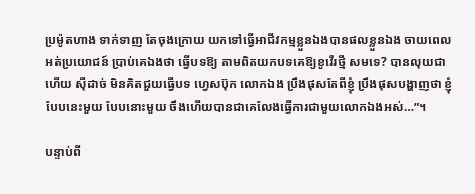ប្រម៉ូតហាង ទាក់ទាញ តែចុងក្រោយ យកទៅធ្វើអាជីវកម្មខ្លួនឯងបានផលខ្លួនឯង ចាយពេលអត់ប្រយោជន៍ ប្រាប់គេឯងថា ធ្វើបទឱ្យ តាមពិតយកបទគេឱ្យខូវើរថ្មី សមទេ? បានលុយជាហើយ ស៊ីដាច់ មិនគិតជួយធ្វើបទ ហ្វេសប៊ុក លោកឯង ប្រឹងផុសតែពីខ្ញុំ ប្រឹងផុសបង្ហាញថា ខ្ញុំបែបនេះមួយ បែបនោះមួយ ចឹងហើយបានជាគេលែងធ្វើការជាមួយលោកឯងអស់…”។

បន្ទាប់ពី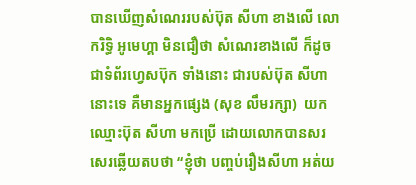បានឃើញសំណេររបស់ប៊ុត សីហា ខាងលើ លោករិទ្ធិ អូមេហ្គា មិនជឿថា សំណេរខាងលើ ក៏ដូចជាទំព័រហ្វេសប៊ុក ទាំងនោះ ជារបស់ប៊ុត សីហា នោះទេ គឺមានអ្នកផ្សេង (សុខ លឹមរក្សា)  យកឈ្មោះប៊ុត សីហា មកប្រើ ដោយលោកបានសរសេរឆ្លើយតបថា “ខ្ញុំថា បញ្ចប់រឿងសីហា អត់យ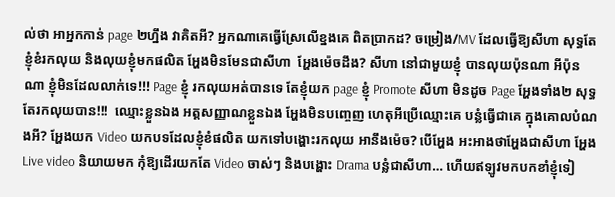ល់ថា អាអ្នកកាន់ page ២ហ្នឹង វាគិតអី? អ្នកណាគេធ្វើស្រែលើខ្នងគេ ពិតប្រាកដ? ចម្រៀង/MV ដែលធ្វើឱ្យសីហា សុទ្ធតែខ្ញុំខំរកលុយ និងលុយខ្ញុំមកផលិត អ្ហែងមិនមែនជាសីហា  អ្ហែងម៉េចដឹង? សីហា នៅជាមួយខ្ញុំ បានលុយប៉ុនណា អីប៉ុនណា ខ្ញុំមិនដែលលាក់ទេ!!! Page ខ្ញុំ រកលុយអត់បានទេ តែខ្ញុំយក page ខ្ញុំ Promote សីហា មិនដូច Page អ្ហែងទាំង២ សុទ្ធតែរកលុយបាន!!!  ឈ្មោះខ្លួនឯង អត្តសញ្ញាណខ្លួនឯង អ្ហែងមិនបញ្ចេញ ហេតុអីប្រើឈ្មោះគេ បន្លំធ្វើជាគេ ក្នុងគោលបំណងអី? អ្ហែងយក Video យកបទដែលខ្ញុំខំផលិត យកទៅបង្ហោះរកលុយ អានឹងម៉េច? បើអ្ហែង អះអាងថាអ្ហែងជាសីហា អ្ហែង Live video និយាយមក កុំឱ្យដើរយកតែ Video ចាស់ៗ និងបង្ហោះ Drama បន្លំជាសីហា… ហើយឥឡូវមកបកខាំខ្ញុំទៀ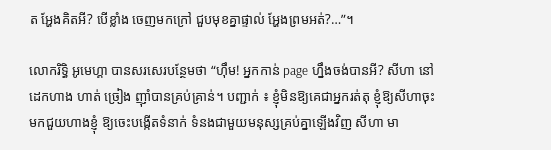ត អ្ហែងគិតអី? បើខ្លាំង ចេញមកក្រៅ ជួបមុខគ្នាផ្ទាល់ អ្ហែងព្រមអត់?…”។

លោករិទ្ធិ អូមេហ្គា បានសរសេរបន្ថែមថា “ហ៊ឹម! អ្នកកាន់ page ហ្នឹងចង់បានអី? សីហា នៅដេកហាង ហាត់ ច្រៀង ញ៉ាំបានគ្រប់គ្រាន់។ បញ្ជាក់ ៖ ខ្ញុំមិនឱ្យគេជាអ្នករត់តុ ខ្ញុំឱ្យសីហាចុះមកជួយហាងខ្ញុំ ឱ្យចេះបង្កើតទំនាក់ ទំនងជាមួយមនុស្សគ្រប់គ្នាឡើងវិញ សីហា មា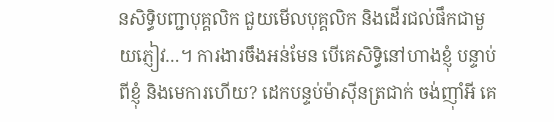នសិទ្ធិបញ្ជាបុគ្គលិក ជួយមើលបុគ្គលិក និងដើរជល់ផឹកជាមួយភ្ញៀវ…។ ការងារចឹងអន់មែន បើគេសិទ្ធិនៅហាងខ្ញុំ បន្ទាប់ពីខ្ញុំ និងមេការហើយ? ដេកបន្ទប់ម៉ាស៊ីនត្រជាក់ ចង់ញ៉ាំអី គេ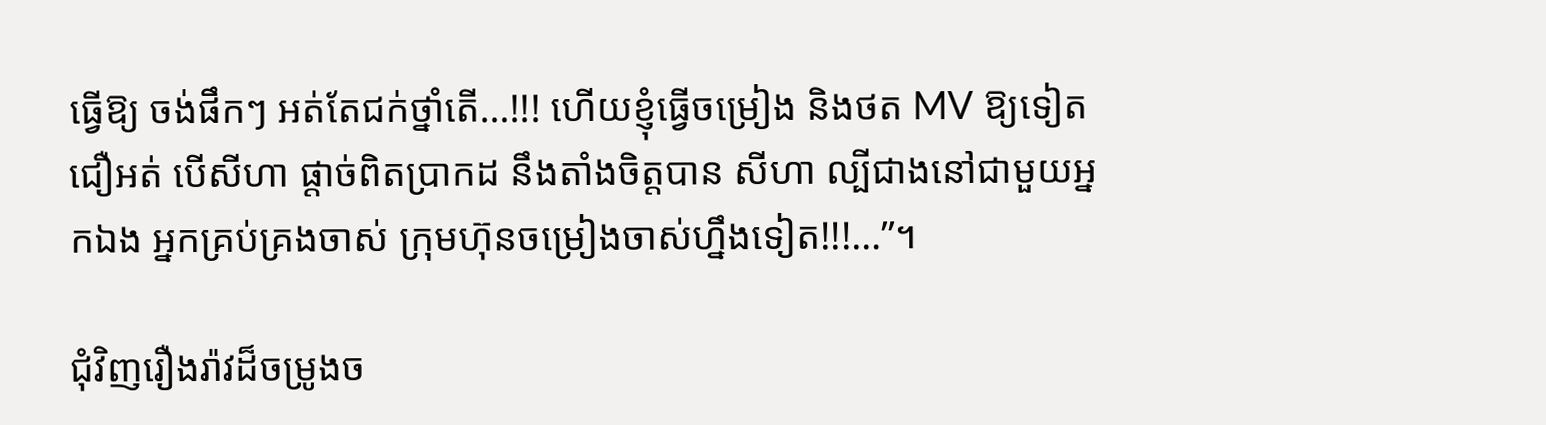ធ្វើឱ្យ ចង់ផឹកៗ អត់តែជក់ថ្នាំតើ…!!! ហើយខ្ញុំធ្វើចម្រៀង និងថត MV ឱ្យទៀត ជឿអត់ បើសីហា ផ្តាច់ពិតប្រាកដ នឹងតាំងចិត្តបាន សីហា ល្បីជាងនៅជាមួយអ្នកឯង អ្នកគ្រប់គ្រងចាស់ ក្រុមហ៊ុនចម្រៀងចាស់ហ្នឹងទៀត!!!…”។

ជុំវិញរឿងរ៉ាវដ៏ចម្រូងច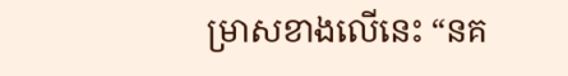ម្រាសខាងលើនេះ “នគ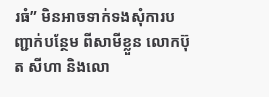រធំ” មិនអាចទាក់ទងសុំការបញ្ជាក់បន្ថែម ពីសាមីខ្លួន លោកប៊ុត សីហា និងលោ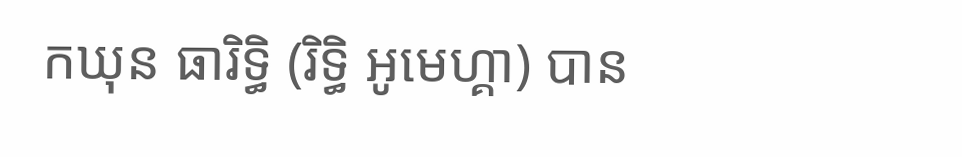កឃុន ធារិទ្ធិ (រិទ្ធិ អូមេហ្គា) បាន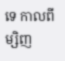ទេ កាលពីម្សិញ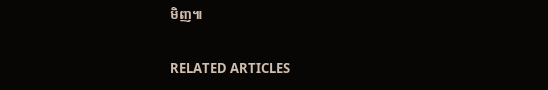មិញ៕

RELATED ARTICLES